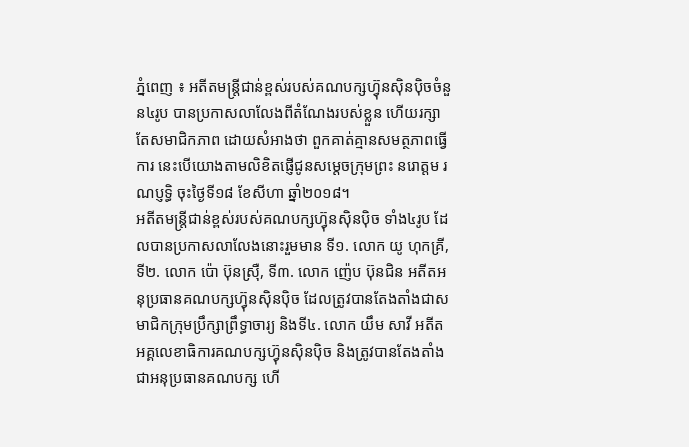ភ្នំពេញ ៖ អតីតមន្ត្រីជាន់ខ្ពស់របស់គណបក្សហ៊្វុនស៊ិនប៉ិចចំនួន៤រូប បានប្រកាសលាលែងពីតំណែងរបស់ខ្លួន ហើយរក្សាតែសមាជិកភាព ដោយសំអាងថា ពួកគាត់គ្មានសមត្ថភាពធ្វើការ នេះបើយោងតាមលិខិតផ្ញើជូនសម្តេចក្រុមព្រះ នរោត្តម រណប្ញទ្ធិ ចុះថ្ងៃទី១៨ ខែសីហា ឆ្នាំ២០១៨។
អតីតមន្ត្រីជាន់ខ្ពស់របស់គណបក្សហ៊្វុនស៊ិនប៉ិច ទាំង៤រូប ដែលបានប្រកាសលាលែងនោះរួមមាន ទី១. លោក យូ ហុកគ្រី, ទី២. លោក ប៉ោ ប៊ុនស្រ៊ឺ, ទី៣. លោក ញ៉េប ប៊ុនជិន អតីតអនុប្រធានគណបក្សហ៊្វុនស៊ិនប៉ិច ដែលត្រូវបានតែងតាំងជាសមាជិកក្រុមប្រឹក្សាព្រឹទ្ធាចារ្យ និងទី៤. លោក យឹម សាវី អតីតអគ្គលេខាធិការគណបក្សហ៊្វុនស៊ិនប៉ិច និងត្រូវបានតែងតាំងជាអនុប្រធានគណបក្ស ហើ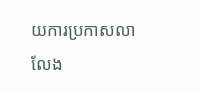យការប្រកាសលាលែង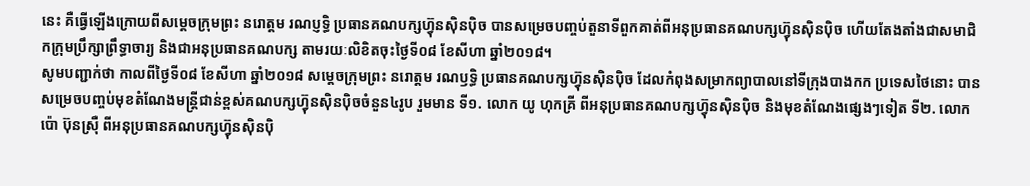នេះ គឺធ្វើឡើងក្រោយពីសម្តេចក្រុមព្រះ នរោត្តម រណប្ញទ្ធិ ប្រធានគណបក្សហ៊្វុនស៊ិនប៉ិច បានសម្រេចបញ្ចប់តួនាទីពួកគាត់ពីអនុប្រធានគណបក្សហ៊្វុនស៊ិនប៉ិច ហើយតែងតាំងជាសមាជិកក្រុមប្រឹក្សាព្រឹទ្ធាចារ្យ និងជាអនុប្រធានគណបក្ស តាមរយៈលិខិតចុះថ្ងៃទី០៨ ខែសីហា ឆ្នាំ២០១៨។
សូមបញ្ជាក់ថា កាលពីថ្ងៃទី០៨ ខែសីហា ឆ្នាំ២០១៨ សម្តេចក្រុមព្រះ នរោត្តម រណឫទ្ធិ ប្រធានគណបក្សហ៊្វុនស៊ិនប៉ិច ដែលកំពុងសម្រាកព្យាបាលនៅទីក្រុងបាងកក ប្រទេសថៃនោះ បានសម្រេចបញ្ចប់មុខតំណែងមន្ត្រីជាន់ខ្ពស់គណបក្សហ៊្វុនស៊ិនប៉ិចចំនួន៤រូប រួមមាន ទី១. លោក យូ ហុកគ្រី ពីអនុប្រធានគណបក្សហ៊្វុនស៊ិនប៉ិច និងមុខតំណែងផ្សេងៗទៀត ទី២. លោក ប៉ោ ប៊ុនស្រ៊ឺ ពីអនុប្រធានគណបក្សហ៊្វុនស៊ិនប៉ិ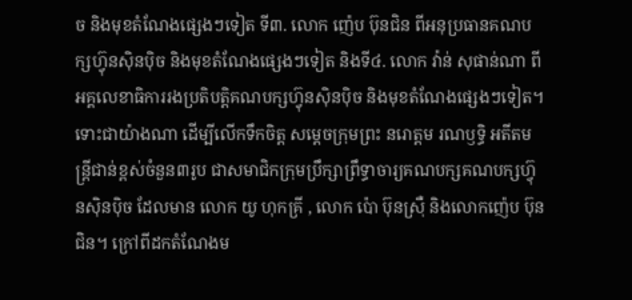ច និងមុខតំណែងផ្សេងៗទៀត ទី៣. លោក ញ៉េប ប៊ុនជិន ពីអនុប្រធានគណបក្សហ៊្វុនស៊ិនប៉ិច និងមុខតំណែងផ្សេងៗទៀត និងទី៤. លោក វ៉ាន់ សុផាន់ណា ពីអគ្គលេខាធិការរងប្រតិបត្តិគណបក្សហ៊្វុនស៊ិនប៉ិច និងមុខតំណែងផ្សេងៗទៀត។
ទោះជាយ៉ាងណា ដើម្បីលើកទឹកចិត្ត សម្តេចក្រុមព្រះ នរោត្តម រណឫទ្ធិ អតីតមន្ត្រីជាន់ខ្ពស់ចំនួន៣រូប ជាសមាជិកក្រុមប្រឹក្សាព្រឹទ្ធាចារ្យគណបក្សគណបក្សហ៊្វុនស៊ិនប៉ិច ដែលមាន លោក យូ ហុកគ្រី , លោក ប៉ោ ប៊ុនស្រ៊ឺ និងលោកញ៉េប ប៊ុនជិន។ ក្រៅពីដកតំណែងម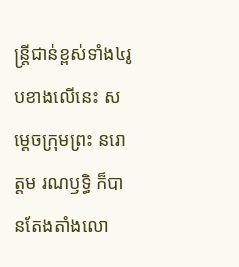ន្ត្រីជាន់ខ្ពស់ទាំង៤រូបខាងលើនេះ សម្តេចក្រុមព្រះ នរោត្តម រណឫទ្ធិ ក៏បានតែងតាំងលោ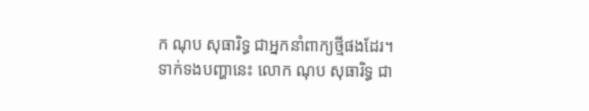ក ណុប សុធារិទ្ធ ជាអ្នកនាំពាក្យថ្មីផងដែរ។
ទាក់ទងបញ្ហានេះ លោក ណុប សុធារិទ្ធ ជា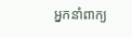អ្នកនាំពាក្យ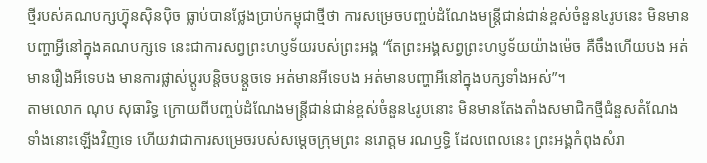ថ្មីរបស់គណបក្សហ៊្វុនស៊ិនប៉ិច ធ្លាប់បានថ្លែងប្រាប់កម្ពុជាថ្មីថា ការសម្រេចបញ្ចប់ដំណែងមន្ត្រីជាន់ជាន់ខ្ពស់ចំនួន៤រូបនេះ មិនមានបញ្ហាអ្វីនៅក្នុងគណបក្សទេ នេះជាការសព្វព្រះហប្ញទ័យរបស់ព្រះអង្គ “តែព្រះអង្គសព្វព្រះហប្ញទ័យយ៉ាងម៉េច គឺចឹងហើយបង អត់មានរឿងអីទេបង មានការផ្លាស់ប្តូរបន្តិចបន្តួចទេ អត់មានអីទេបង អត់មានបញ្ហាអីនៅក្នុងបក្សទាំងអស់”។
តាមលោក ណុប សុធារិទ្ធ ក្រោយពីបញ្ចប់ដំណែងមន្ត្រីជាន់ជាន់ខ្ពស់ចំនួន៤រូបនោះ មិនមានតែងតាំងសមាជិកថ្មីជំនួសតំណែងទាំងនោះឡើងវិញទេ ហើយវាជាការសម្រេចរបស់សម្តេចក្រុមព្រះ នរោត្តម រណឫទ្ធិ ដែលពេលនេះ ព្រះអង្គកំពុងសំរា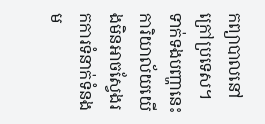កព្យាបាលនៅក្រៅប្រទេស។
ទាក់ទងបញ្ហានេះ ការិយាល័យយើងមិនអាចស្វែងរកការទំនាក់ទំនងម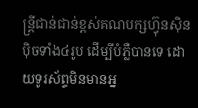ន្ត្រីជាន់ជាន់ខ្ពស់គណបក្សហ៊្វុនស៊ិនប៉ិចទាំង៤រូប ដើម្បីបំភ្លឺបានទេ ដោយទូរស័ព្ទមិនមានអ្ន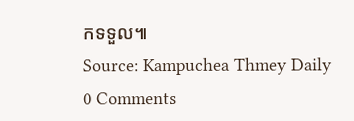កទទួល៕
Source: Kampuchea Thmey Daily
0 Comments